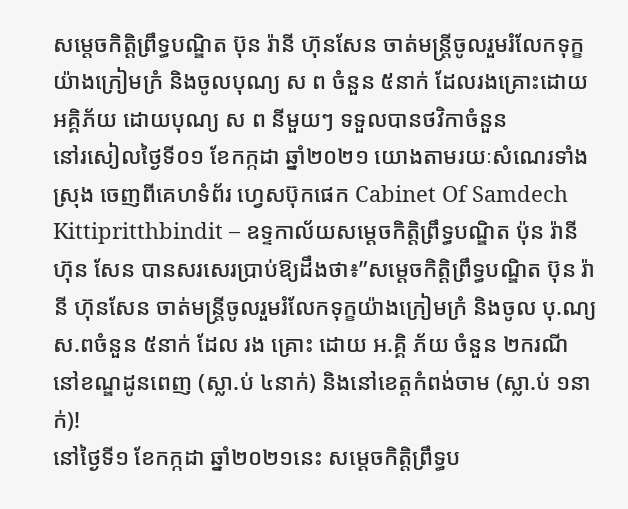សម្តេចកិត្តិព្រឹទ្ធបណ្ឌិត ប៊ុន រ៉ានី ហ៊ុនសែន ចាត់មន្ត្រីចូលរួមរំលែកទុក្ខយ៉ាងក្រៀមក្រំ និងចូលបុណ្យ ស ព ចំនួន ៥នាក់ ដែលរងគ្រោះដោយអគ្គិភ័យ ដោយបុណ្យ ស ព នីមួយៗ ទទួលបានថវិកាចំនួន
នៅរសៀលថ្ងៃទី០១ ខែកក្កដា ឆ្នាំ២០២១ យោងតាមរយៈសំណេរទាំងស្រុង ចេញពីគេហទំព័រ ហ្វេសប៊ុកផេក Cabinet Of Samdech Kittipritthbindit – ឧទ្ទកាល័យសម្ដេចកិត្តិព្រឹទ្ធបណ្ឌិត ប៉ុន រ៉ានី ហ៊ុន សែន បានសរសេរប្រាប់ឱ្យដឹងថា៖”សម្តេចកិត្តិព្រឹទ្ធបណ្ឌិត ប៊ុន រ៉ានី ហ៊ុនសែន ចាត់មន្ត្រីចូលរួមរំលែកទុក្ខយ៉ាងក្រៀមក្រំ និងចូល បុ.ណ្យ ស.ពចំនួន ៥នាក់ ដែល រង គ្រោះ ដោយ អ.គ្គិ ភ័យ ចំនួន ២ករណី នៅខណ្ឌដូនពេញ (ស្លា.ប់ ៤នាក់) និងនៅខេត្តកំពង់ចាម (ស្លា.ប់ ១នាក់)!
នៅថ្ងៃទី១ ខែកក្កដា ឆ្នាំ២០២១នេះ សម្តេចកិត្តិព្រឹទ្ធប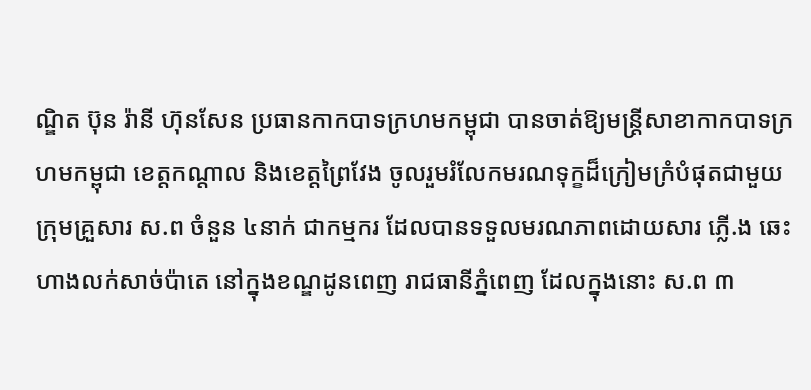ណ្ឌិត ប៊ុន រ៉ានី ហ៊ុនសែន ប្រធានកាកបាទក្រហមកម្ពុជា បានចាត់ឱ្យមន្ត្រីសាខាកាកបាទក្រហមកម្ពុជា ខេត្តកណ្តាល និងខេត្តព្រៃវែង ចូលរួមរំលែកមរណទុក្ខដ៏ក្រៀមក្រំបំផុតជាមួយក្រុមគ្រួសារ ស.ព ចំនួន ៤នាក់ ជាកម្មករ ដែលបានទទួលមរណភាពដោយសារ ភ្លេី.ង ឆេះហាងលក់សាច់ប៉ាតេ នៅក្នុងខណ្ឌដូនពេញ រាជធានីភ្នំពេញ ដែលក្នុងនោះ ស.ព ៣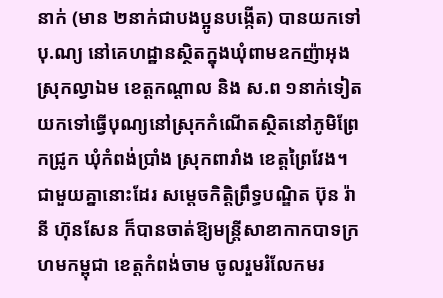នាក់ (មាន ២នាក់ជាបងប្អូនបង្កេីត) បានយកទៅ បុ.ណ្យ នៅគេហដ្ឋានស្ថិតក្នុងឃុំពាមឧកញ៉ាអុង ស្រុកល្វាឯម ខេត្តកណ្តាល និង ស.ព ១នាក់ទៀត យកទៅធ្វេីបុណ្យនៅស្រុកកំណេីតស្ថិតនៅភូមិព្រែកជ្រូក ឃុំកំពង់ប្រាំង ស្រុកពារាំង ខេត្តព្រៃវែង។
ជាមួយគ្នានោះដែរ សម្តេចកិត្តិព្រឹទ្ធបណ្ឌិត ប៊ុន រ៉ានី ហ៊ុនសែន ក៏បានចាត់ឱ្យមន្ត្រីសាខាកាកបាទក្រហមកម្ពុជា ខេត្តកំពង់ចាម ចូលរួមរំលែកមរ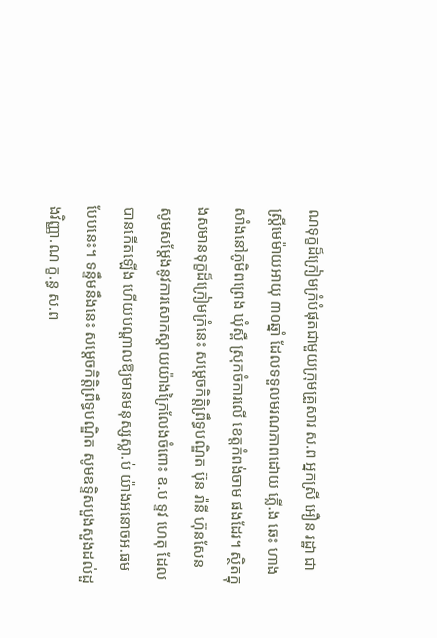ណទុក្ខដ៏ក្រៀមក្រំបំផុតជាមួយក្រុមគ្រួសារ ស.ព អ្នកស្រី អឿន រដ្ឋា ជាស្ត្រីមេម៉ាយអាយុ ៣០ឆ្នាំ ដែលទទួលមរណភាពដោយ ភ្លេី.ង ឆេះ ហាងសាំងនៅភូមិពព្រេង ឃុំស្ពឺ ស្រុកចំការលេី ខេត្តកំពង់ចាម ផងដែរ។ ស្ថិតក្នុងសមានទុក្ខដ៏ក្រៀមក្រំនេះ សម្តេចកិត្តិព្រឹទ្ធបណ្ឌិត ប៊ុន រ៉ានី ហ៊ុនសែន សូមសម្តែងនូវការសោកស្តាយយ៉ាងក្រៃលែងចំពោះ ឧ.ប ទ្ទវ ហេតុ ដែលបានកេីតឡេីង ហេីយបណ្តាលឱ្យមានមនុស្សស្លា.ប់ យ៉ាងអនោចអ.ធមបែបនេះ។ ទន្ទឹមនឹងនេះ សម្តេចកិត្តិព្រឹទ្ធបណ្ឌិត សូមឧទ្ទិសបួងសួងដល់ដួងវិញ្ញា.ណ ក្ខ.ន្ធ ស.ព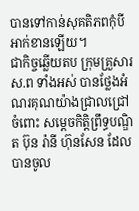បានទៅកាន់សុគតិភពកុំបីអាក់ខានឡើយ។
ជាកិច្ចឆ្លេីយតប ក្រុមគ្រួសារ ស.ព ទាំងអស់ បានថ្លែងអំណរគុណយ៉ាងជ្រាលជ្រៅចំពោះ សម្តេចកិត្តិព្រឹទ្ធបណ្ឌិត ប៊ុន រ៉ានី ហ៊ុនសែន ដែលបានចូល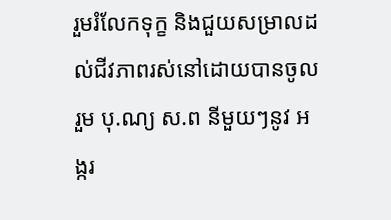រួមរំលែកទុក្ខ និងជួយសម្រាលដល់ជីវភាពរស់នៅដោយបានចូលរួម បុ.ណ្យ ស.ព នីមួយៗនូវ អង្ករ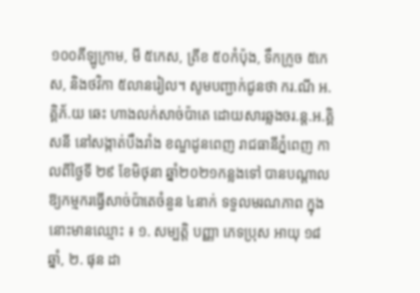១០០គីឡូក្រាម, មី ៥កេស, ត្រីខ ៥០កំប៉ុង, ទឹកក្រូច ៥កេស, និងថវិកា ៥លានរៀល។ សូមបញ្ជាក់ជូនថា ករ.ណី អ.គ្គិភ័.យ ឆេះ ហាងលក់សាច់ប៉ាតេ ដោយសារឆ្លងចរ.ន្ត.អ.គ្គិសនី នៅសង្កាត់បឹងរាំង ខណ្ឌដូនពេញ រាជធានីភ្នំពេញ កាលពីថ្ងៃទី ២៩ ខែមិថុនា ឆ្នាំ២០២១កន្លងទៅ បានបណ្តាលឱ្យកម្មករធ្វេីសាច់ប៉ាតេចំនួន ៤នាក់ ទទួលមរណភាព ក្នុងនោះមានឈ្មោះ ៖ ១. សម្បត្តិ បញ្ញា ភេទប្រុស អាយុ ១៨ឆ្នាំ, ២. ផុន ដា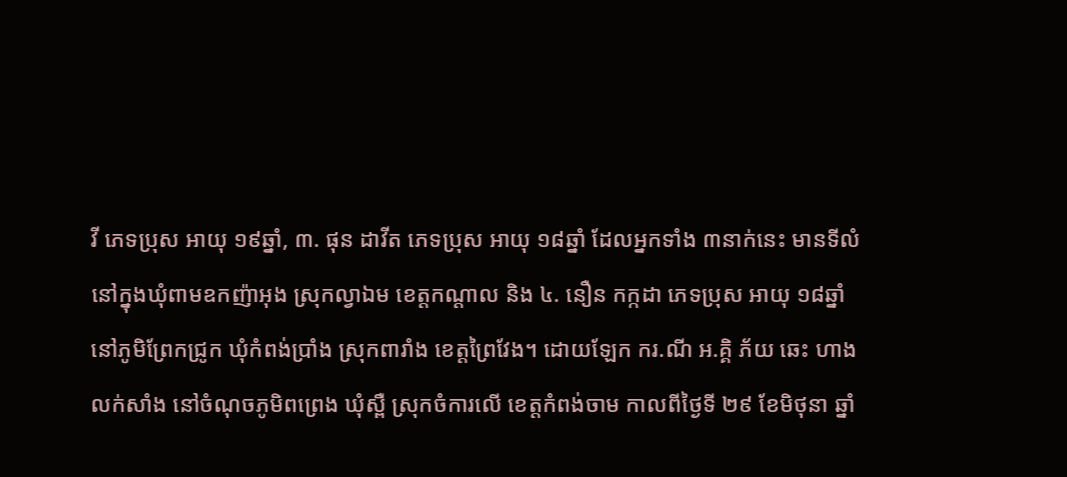វី ភេទប្រុស អាយុ ១៩ឆ្នាំ, ៣. ផុន ដាវីត ភេទប្រុស អាយុ ១៨ឆ្នាំ ដែលអ្នកទាំង ៣នាក់នេះ មានទីលំនៅក្នុងឃុំពាមឧកញ៉ាអុង ស្រុកល្វាឯម ខេត្តកណ្តាល និង ៤. នឿន កក្កដា ភេទប្រុស អាយុ ១៨ឆ្នាំ នៅភូមិព្រែកជ្រូក ឃុំកំពង់ប្រាំង ស្រុកពារាំង ខេត្តព្រៃវែង។ ដោយឡែក ករ.ណី អ.គ្គិ ភ័យ ឆេះ ហាងលក់សាំង នៅចំណុចភូមិពព្រេង ឃុំស្ពឺ ស្រុកចំការលេី ខេត្តកំពង់ចាម កាលពីថ្ងៃទី ២៩ ខែមិថុនា ឆ្នាំ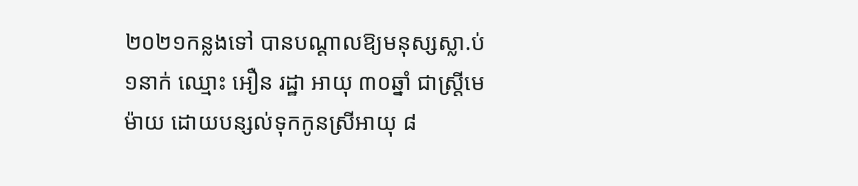២០២១កន្លងទៅ បានបណ្តាលឱ្យមនុស្សស្លា.ប់ ១នាក់ ឈ្មោះ អឿន រដ្ឋា អាយុ ៣០ឆ្នាំ ជាស្ត្រីមេម៉ាយ ដោយបន្សល់ទុកកូនស្រីអាយុ ៨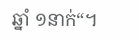ឆ្នាំ ១នាក់“។